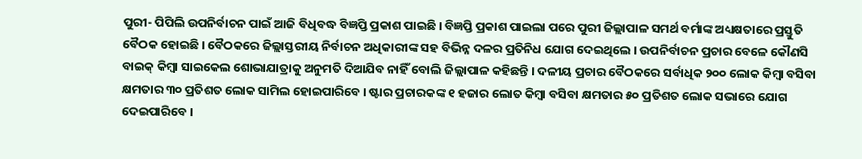ପୁରୀ- ପିପିଲି ଉପନିର୍ବାଚନ ପାଇଁ ଆଜି ବିଧିବଦ୍ଧ ବିଜ୍ଞପ୍ତି ପ୍ରକାଶ ପାଇଛି । ବିଜ୍ଞପ୍ତି ପ୍ରକାଶ ପାଇଲା ପରେ ପୁରୀ ଜିଲ୍ଲାପାଳ ସମର୍ଥ ବର୍ମାଙ୍କ ଅଧ୍ୟକ୍ଷତାରେ ପ୍ରସ୍ତୁତି ବୈଠକ ହୋଇଛି । ବୈଠକରେ ଜିଲ୍ଲାସ୍ତରୀୟ ନିର୍ବାଚନ ଅଧିକାରୀଙ୍କ ସହ ବିଭିନ୍ନ ଦଳର ପ୍ରତିନିଧ ଯୋଗ ଦେଇଥିଲେ । ଉପନିର୍ବାଚନ ପ୍ରଚାର ବେଳେ କୌଣସି ବାଇକ୍ କିମ୍ବା ସାଇକେଲ ଶୋଭାଯାତ୍ରାକୁ ଅନୁମତି ଦିଆଯିବ ନାହିଁ ବୋଲି ଜିଲ୍ଲାପାଳ କହିଛନ୍ତି । ଦଳୀୟ ପ୍ରଚାର ବୈଠକରେ ସର୍ବାଧିକ ୨୦୦ ଲୋକ କିମ୍ବା ବସିବା କ୍ଷମତାର ୩୦ ପ୍ରତିଶତ ଲୋକ ସାମିଲ ହୋଇପାରିବେ । ଷ୍ଟାର ପ୍ରଚାରକଙ୍କ ୧ ହଜାର ଲୋତ କିମ୍ବା ବସିବା କ୍ଷମତାର ୫୦ ପ୍ରତିଶତ ଲୋକ ସଭାରେ ଯୋଗ ଦେଇପାରିବେ ।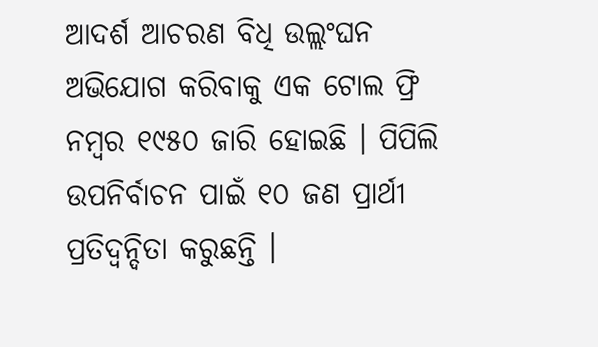ଆଦର୍ଶ ଆଚରଣ ବିଧି ଉଲ୍ଲଂଘନ ଅଭିଯୋଗ କରିବାକୁ ଏକ ଟୋଲ ଫ୍ରି ନମ୍ବର ୧୯୫୦ ଜାରି ହୋଇଛି । ପିପିଲି ଉପନିର୍ବାଚନ ପାଇଁ ୧୦ ଜଣ ପ୍ରାର୍ଥୀ ପ୍ରତିଦ୍ୱନ୍ଦିତା କରୁଛନ୍ତି ।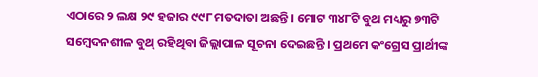ଏଠାରେ ୨ ଲକ୍ଷ ୨୯ ହଜାର ୯୯୮ ମତଦାତା ଅଛନ୍ତି । ମୋଟ ୩୪୮ଟି ବୁଥ ମଧ୍ୟରୁ ୭୩ଟି ସମ୍ବେଦନଶୀଳ ବୁଥ୍ ରହିଥିବା ଜିଲ୍ଲାପାଳ ସୂଚନା ଦେଇଛନ୍ତି । ପ୍ରଥମେ କଂଗ୍ରେସ ପ୍ରାର୍ଥୀଙ୍କ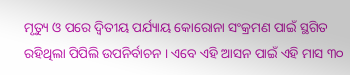ମୃତ୍ୟୁ ଓ ପରେ ଦ୍ୱିତୀୟ ପର୍ଯ୍ୟାୟ କୋରୋନା ସଂକ୍ରମଣ ପାଇଁ ସ୍ଥଗିତ ରହିଥିଲା ପିପିଲି ଉପନିର୍ବାଚନ । ଏବେ ଏହି ଆସନ ପାଇଁ ଏହି ମାସ ୩୦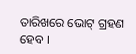ତାରିଖରେ ଭୋଟ୍ ଗ୍ରହଣ ହେବ ।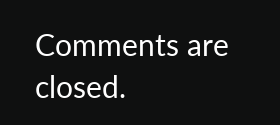Comments are closed.